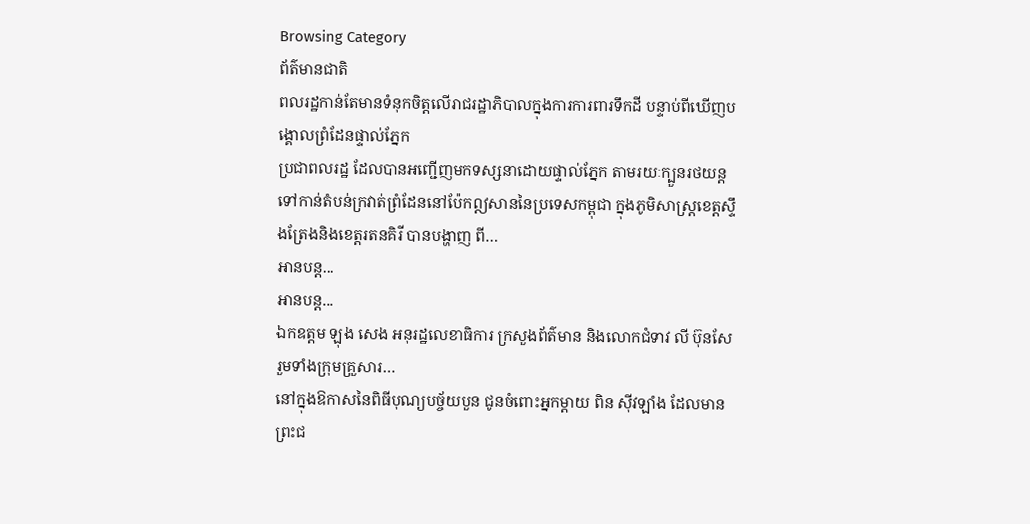Browsing Category
ព័ត៌មានជាតិ
ពលរដ្ឋកាន់តែមានទំនុកចិត្តលើរាជរដ្ឋាភិបាលក្នុងការការពារទឹកដី បន្ទាប់ពីឃើញបង្គោលព្រំដែនផ្ទាល់ភ្នែក
ប្រជាពលរដ្ឋ ដែលបានអញ្ជើញមកទស្សនាដោយផ្ទាល់ភ្នែក តាមរយៈក្បួនរថយន្ត ទៅកាន់តំបន់ក្រវាត់ព្រំដែននៅប៉ែកឦសាននៃប្រទេសកម្ពុជា ក្នុងភូមិសាស្ត្រខេត្តស្ទឹងត្រែងនិងខេត្តរតនគិរី បានបង្ហាញ ពី…
អានបន្ត...
អានបន្ត...
ឯកឧត្តម ឡុង សេង អនុរដ្ឋលេខាធិការ ក្រសួងព័ត៌មាន និងលោកជំទាវ លី ប៊ុនសែ រួមទាំងក្រុមគ្រួសារ…
នៅក្នុងឱកាសនៃពិធីបុណ្យបច្ច័យបួន ជូនចំពោះអ្នកម្តាយ ពិន សុីវឡាំង ដែលមានព្រះជ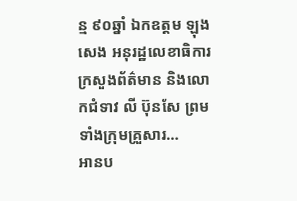ន្ម ៩០ឆ្នាំ ឯកឧត្តម ឡុង សេង អនុរដ្ឋលេខាធិការ ក្រសួងព័ត៌មាន និងលោកជំទាវ លី ប៊ុនសែ ព្រមទាំងក្រុមគ្រួសារ…
អានប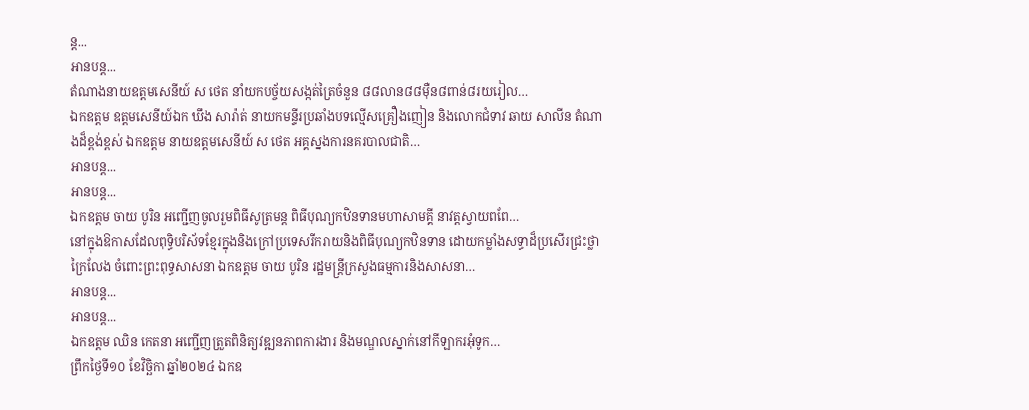ន្ត...
អានបន្ត...
តំណាងនាយឧត្តមសេនីយ៍ ស ថេត នាំយកបច្ច័យសង្កត់ត្រៃចំនួន ៨៨លាន៨៨ម៉ឺន៨ពាន់៨រយរៀល…
ឯកឧត្តម ឧត្តមសេនីយ៍ឯក ឃឹង សារ៉ាត់ នាយកមន្ទីរប្រឆាំងបទល្មើសគ្រឿងញៀន និងលោកជំទាវ ឆាយ សាលីន តំណាងដ៏ខ្ពង់ខ្ពស់ ឯកឧត្តម នាយឧត្តមសេនីយ៍ ស ថេត អគ្គស្នងការនគរបាលជាតិ…
អានបន្ត...
អានបន្ត...
ឯកឧត្តម ចាយ បូរិន អញ្ជើញចូលរួមពិធីសូត្រមន្ត ពិធីបុណ្យកឋិនទានមហាសាមគ្គី នាវត្តស្វាយពពែ…
នៅក្នុងឱកាសដែលពុទ្ធិបរិស័ទខ្មែរក្នុងនិងក្រៅប្រទេសរីករាយនិងពិធីបុណ្យកឋិនទាន ដោយកម្លាំងសទ្ធាដ៏ប្រសើរជ្រះថ្លាក្រៃលែង ចំពោះព្រះពុទ្ធសាសនា ឯកឧត្តម ចាយ បូរិន រដ្ឋមន្រ្តីក្រសួងធម្មការនិងសាសនា…
អានបន្ត...
អានបន្ត...
ឯកឧត្តម ឈិន កេតនា អញ្ជើញត្រួតពិនិត្យវឌ្ឍនភាពការងារ និងមណ្ឌលស្នាក់នៅកីឡាករអុំទូក…
ព្រឹកថ្ងៃទី១០ ខែវិច្ឆិកា ឆ្នាំ២០២៤ ឯកឧ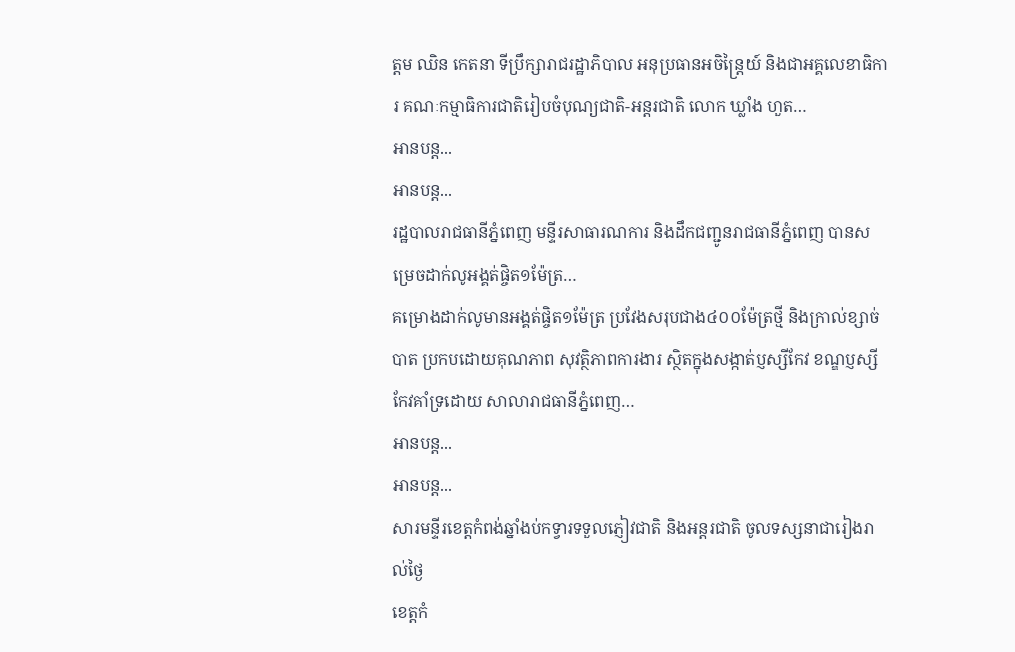ត្តម ឈិន កេតនា ទីប្រឹក្សារាជរដ្ឋាភិបាល អនុប្រធានអចិន្ត្រៃយ៍ និងជាអគ្គលេខាធិការ គណៈកម្មាធិការជាតិរៀបចំបុណ្យជាតិ-អន្តរជាតិ លោក ឃ្លាំង ហួត…
អានបន្ត...
អានបន្ត...
រដ្ឋបាលរាជធានីភ្នំពេញ មន្ទីរសាធារណការ និងដឹកជញ្ជូនរាជធានីភ្នំពេញ បានសម្រេចដាក់លូអង្គត់ផ្ចិត១ម៉ែត្រ…
គម្រោងដាក់លូមានអង្គត់ផ្ចិត១ម៉ែត្រ ប្រវែងសរុបជាង៤០០ម៉ែត្រថ្មី និងក្រាល់ខ្សាច់បាត ប្រកបដោយគុណភាព សុវត្ថិភាពការងារ ស្ថិតក្នុងសង្កាត់ប្ញស្សីកែវ ខណ្ឌប្ញស្សីកែវគាំទ្រដោយ សាលារាជធានីភ្នំពេញ…
អានបន្ត...
អានបន្ត...
សារមន្ទីរខេត្តកំពង់ឆ្នាំងប់កទ្វារទទួលភ្ញៀវជាតិ និងអន្តរជាតិ ចូលទស្សនាជារៀងរាល់ថ្ងៃ
ខេត្តកំ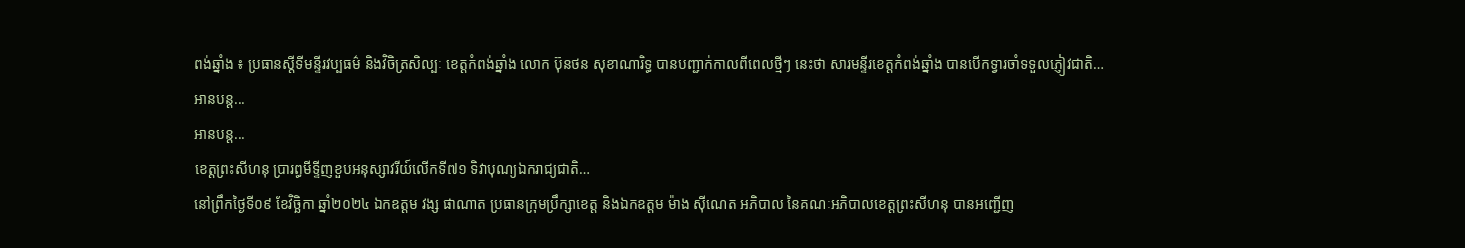ពង់ឆ្នាំង ៖ ប្រធានស្តីទីមន្ទីរវប្បធម៌ និងវិចិត្រសិល្បៈ ខេត្តកំពង់ឆ្នាំង លោក ប៊ុនថន សុខាណារិទ្ធ បានបញ្ជាក់កាលពីពេលថ្មីៗ នេះថា សារមន្ទីរខេត្តកំពង់ឆ្នាំង បានបើកទ្វារចាំទទួលភ្ញៀវជាតិ…
អានបន្ត...
អានបន្ត...
ខេត្តព្រះសីហនុ ប្រារព្ធមីទ្ទីញខួបអនុស្សាវរីយ៍លើកទី៧១ ទិវាបុណ្យឯករាជ្យជាតិ…
នៅព្រឹកថ្ងៃទី០៩ ខែវិច្ឆិកា ឆ្នាំ២០២៤ ឯកឧត្តម វង្ស ផាណាត ប្រធានក្រុមប្រឹក្សាខេត្ត និងឯកឧត្តម ម៉ាង ស៊ីណេត អភិបាល នៃគណៈអភិបាលខេត្តព្រះសីហនុ បានអញ្ជើញ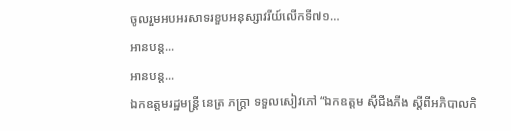ចូលរួមអបអរសាទរខួបអនុស្សាវរីយ៍លើកទី៧១…
អានបន្ត...
អានបន្ត...
ឯកឧត្តមរដ្ឋមន្ត្រី នេត្រ ភក្រ្តា ទទួលសៀវភៅ “ឯកឧត្តម ស៊ីជីងភីង ស្តីពីអភិបាលកិ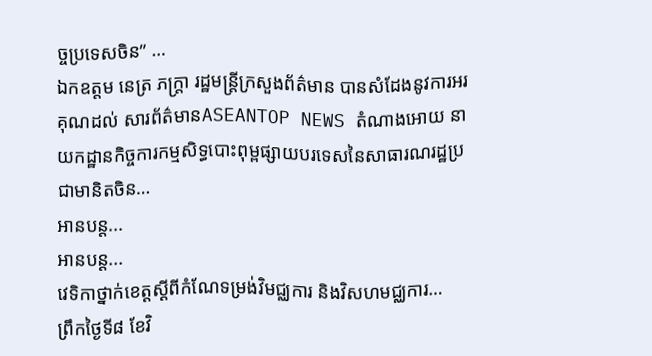ច្ចប្រទេសចិន” …
ឯកឧត្តម នេត្រ ភក្ត្រា រដ្ឋមន្ត្រីក្រសួងព័ត៌មាន បានសំដែងនូវការអរគុណដល់ សារព័ត៌មានASEANTOP NEWS តំណាងអោយ នាយកដ្ឋានកិច្ចការកម្មសិទ្ធបោះពុម្ពផ្សាយបរទេសនៃសាធារណរដ្ឋប្រជាមានិតចិន…
អានបន្ត...
អានបន្ត...
វេទិកាថ្នាក់ខេត្តស្ដីពីកំណែទម្រង់វិមជ្ឈការ និងវិសហមជ្ឈការ…
ព្រឹកថ្ងៃទី៨ ខែវិ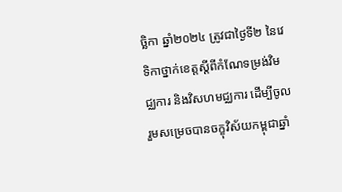ច្ឆិកា ឆ្នាំ២០២៤ ត្រូវជាថ្ងៃទី២ នៃវេទិកាថ្នាក់ខេត្តស្ដីពីកំណែទម្រង់វិមជ្ឈការ និងវិសហមជ្ឈការ ដើម្បីចូលរួមសម្រេចបានចក្ខុវិស័យកម្ពុជាឆ្នាំ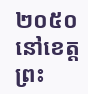២០៥០ នៅខេត្តព្រះ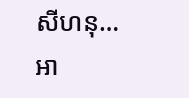សីហនុ…
អា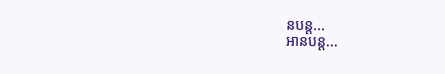នបន្ត...
អានបន្ត...